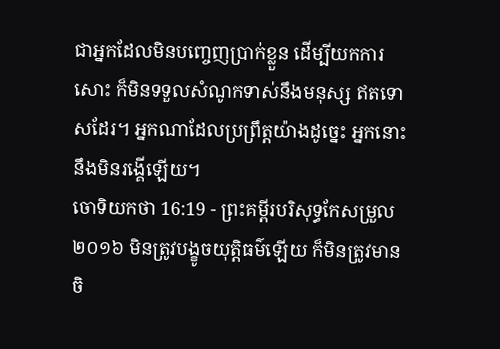ជាអ្នកដែលមិនបញ្ចេញប្រាក់ខ្លួន ដើម្បីយកការសោះ ក៏មិនទទួលសំណូកទាស់នឹងមនុស្ស ឥតទោសដែរ។ អ្នកណាដែលប្រព្រឹត្តយ៉ាងដូច្នេះ អ្នកនោះនឹងមិនរង្គើឡើយ។
ចោទិយកថា 16:19 - ព្រះគម្ពីរបរិសុទ្ធកែសម្រួល ២០១៦ មិនត្រូវបង្ខូចយុត្តិធម៌ឡើយ ក៏មិនត្រូវមានចិ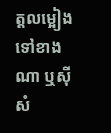ត្តលម្អៀងទៅខាងណា ឬស៊ីសំ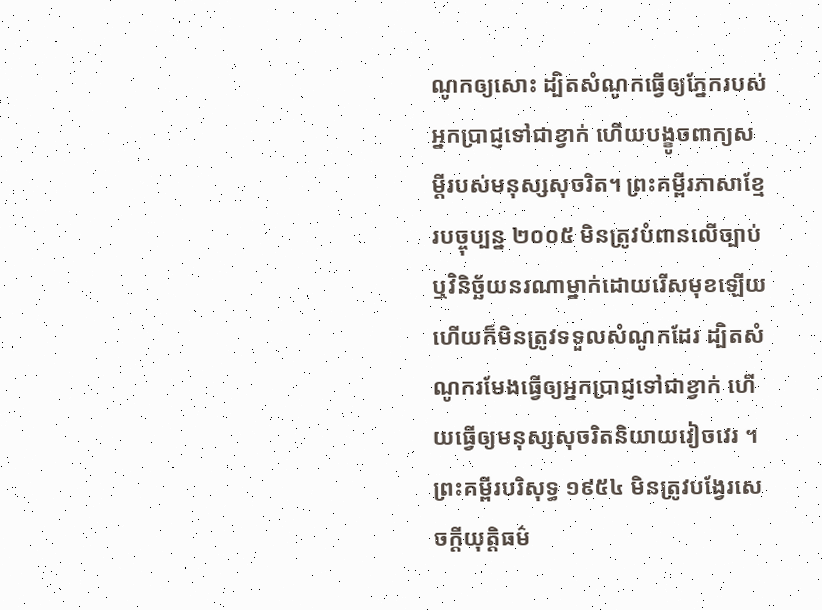ណូកឲ្យសោះ ដ្បិតសំណូកធ្វើឲ្យភ្នែករបស់អ្នកប្រាជ្ញទៅជាខ្វាក់ ហើយបង្ខូចពាក្យសម្ដីរបស់មនុស្សសុចរិត។ ព្រះគម្ពីរភាសាខ្មែរបច្ចុប្បន្ន ២០០៥ មិនត្រូវបំពានលើច្បាប់ ឬវិនិច្ឆ័យនរណាម្នាក់ដោយរើសមុខឡើយ ហើយក៏មិនត្រូវទទួលសំណូកដែរ ដ្បិតសំណូករមែងធ្វើឲ្យអ្នកប្រាជ្ញទៅជាខ្វាក់ ហើយធ្វើឲ្យមនុស្សសុចរិតនិយាយវៀចវេរ ។ ព្រះគម្ពីរបរិសុទ្ធ ១៩៥៤ មិនត្រូវបង្វែរសេចក្ដីយុត្តិធម៌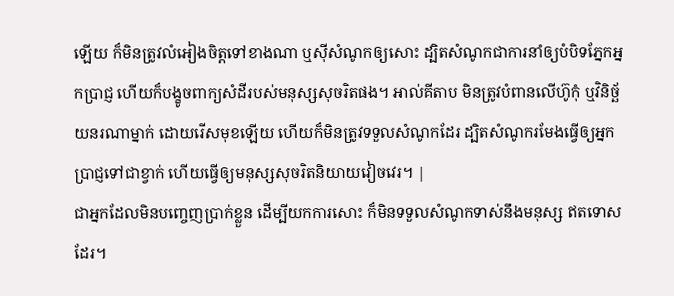ឡើយ ក៏មិនត្រូវលំអៀងចិត្តទៅខាងណា ឬស៊ីសំណូកឲ្យសោះ ដ្បិតសំណូកជាការនាំឲ្យបំបិទភ្នែកអ្នកប្រាជ្ញ ហើយក៏បង្ខូចពាក្យសំដីរបស់មនុស្សសុចរិតផង។ អាល់គីតាប មិនត្រូវបំពានលើហ៊ូកុំ ឬវិនិច្ឆ័យនរណាម្នាក់ ដោយរើសមុខឡើយ ហើយក៏មិនត្រូវទទួលសំណូកដែរ ដ្បិតសំណូករមែងធ្វើឲ្យអ្នកប្រាជ្ញទៅជាខ្វាក់ ហើយធ្វើឲ្យមនុស្សសុចរិតនិយាយវៀចវេរ។ |
ជាអ្នកដែលមិនបញ្ចេញប្រាក់ខ្លួន ដើម្បីយកការសោះ ក៏មិនទទួលសំណូកទាស់នឹងមនុស្ស ឥតទោសដែរ។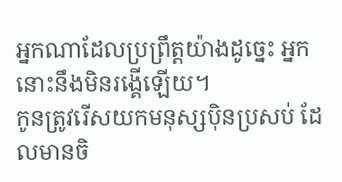អ្នកណាដែលប្រព្រឹត្តយ៉ាងដូច្នេះ អ្នកនោះនឹងមិនរង្គើឡើយ។
កូនត្រូវរើសយកមនុស្សប៉ិនប្រសប់ ដែលមានចិ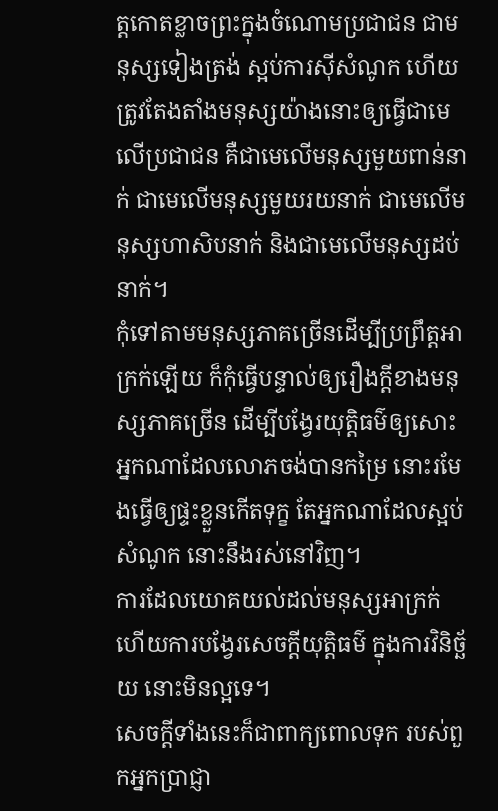ត្តកោតខ្លាចព្រះក្នុងចំណោមប្រជាជន ជាមនុស្សទៀងត្រង់ ស្អប់ការស៊ីសំណូក ហើយត្រូវតែងតាំងមនុស្សយ៉ាងនោះឲ្យធ្វើជាមេលើប្រជាជន គឺជាមេលើមនុស្សមួយពាន់នាក់ ជាមេលើមនុស្សមួយរយនាក់ ជាមេលើមនុស្សហាសិបនាក់ និងជាមេលើមនុស្សដប់នាក់។
កុំទៅតាមមនុស្សភាគច្រើនដើម្បីប្រព្រឹត្តអាក្រក់ឡើយ ក៏កុំធ្វើបន្ទាល់ឲ្យរឿងក្តីខាងមនុស្សភាគច្រើន ដើម្បីបង្វែរយុត្តិធម៌ឲ្យសោះ
អ្នកណាដែលលោភចង់បានកម្រៃ នោះរមែងធ្វើឲ្យផ្ទះខ្លួនកើតទុក្ខ តែអ្នកណាដែលស្អប់សំណូក នោះនឹងរស់នៅវិញ។
ការដែលយោគយល់ដល់មនុស្សអាក្រក់ ហើយការបង្វែរសេចក្ដីយុត្តិធម៌ ក្នុងការវិនិច្ឆ័យ នោះមិនល្អទេ។
សេចក្ដីទាំងនេះក៏ជាពាក្យពោលទុក របស់ពួកអ្នកប្រាជ្ញា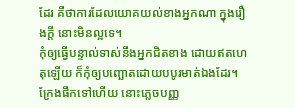ដែរ គឺថាការដែលយោគយល់ខាងអ្នកណា ក្នុងរឿងក្តី នោះមិនល្អទេ។
កុំឲ្យធ្វើបន្ទាល់ទាស់នឹងអ្នកជិតខាង ដោយឥតហេតុឡើយ ក៏កុំឲ្យបញ្ឆោតដោយបបូរមាត់ឯងដែរ។
ក្រែងផឹកទៅហើយ នោះភ្លេចបញ្ញ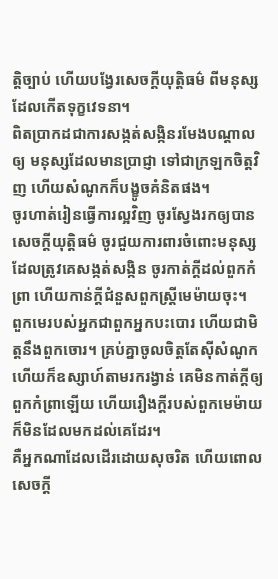ត្តិច្បាប់ ហើយបង្វែរសេចក្ដីយុត្តិធម៌ ពីមនុស្សដែលកើតទុក្ខវេទនា។
ពិតប្រាកដជាការសង្កត់សង្កិនរមែងបណ្ដាលឲ្យ មនុស្សដែលមានប្រាជ្ញា ទៅជាក្រឡកចិត្តវិញ ហើយសំណូកក៏បង្ខូចគំនិតផង។
ចូរហាត់រៀនធ្វើការល្អវិញ ចូរស្វែងរកឲ្យបានសេចក្ដីយុត្តិធម៌ ចូរជួយការពារចំពោះមនុស្ស ដែលត្រូវគេសង្កត់សង្កិន ចូរកាត់ក្តីដល់ពួកកំព្រា ហើយកាន់ក្តីជំនួសពួកស្ត្រីមេម៉ាយចុះ។
ពួកមេរបស់អ្នកជាពួកអ្នកបះបោរ ហើយជាមិត្តនឹងពួកចោរ។ គ្រប់គ្នាចូលចិត្តតែស៊ីសំណូក ហើយក៏ឧស្សាហ៍តាមរករង្វាន់ គេមិនកាត់ក្តីឲ្យពួកកំព្រាឡើយ ហើយរឿងក្តីរបស់ពួកមេម៉ាយ ក៏មិនដែលមកដល់គេដែរ។
គឺអ្នកណាដែលដើរដោយសុចរិត ហើយពោលសេចក្ដី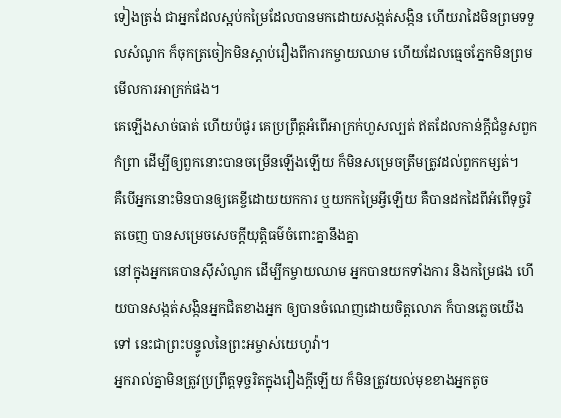ទៀងត្រង់ ជាអ្នកដែលស្អប់កម្រៃដែលបានមកដោយសង្កត់សង្កិន ហើយរាដៃមិនព្រមទទួលសំណូក ក៏ចុកត្រចៀកមិនស្តាប់រឿងពីការកម្ចាយឈាម ហើយដែលធ្មេចភ្នែកមិនព្រមមើលការអាក្រក់ផង។
គេឡើងសាច់ធាត់ ហើយប៉ផូរ គេប្រព្រឹត្តអំពើអាក្រក់ហួសល្បត់ ឥតដែលកាន់ក្ដីជំនួសពួកកំព្រា ដើម្បីឲ្យពួកនោះបានចម្រើនឡើងឡើយ ក៏មិនសម្រេចត្រឹមត្រូវដល់ពួកកម្សត់។
គឺបើអ្នកនោះមិនបានឲ្យគេខ្ចីដោយយកការ ឬយកកម្រៃអ្វីឡើយ គឺបានដកដៃពីអំពើទុច្ចរិតចេញ បានសម្រេចសេចក្ដីយុត្តិធម៌ចំពោះគ្នានឹងគ្នា
នៅក្នុងអ្នកគេបានស៊ីសំណូក ដើម្បីកម្ចាយឈាម អ្នកបានយកទាំងការ និងកម្រៃផង ហើយបានសង្កត់សង្កិនអ្នកជិតខាងអ្នក ឲ្យបានចំណេញដោយចិត្តលោភ ក៏បានភ្លេចយើងទៅ នេះជាព្រះបន្ទូលនៃព្រះអម្ចាស់យេហូវ៉ា។
អ្នករាល់គ្នាមិនត្រូវប្រព្រឹត្តទុច្ចរិតក្នុងរឿងក្តីឡើយ ក៏មិនត្រូវយល់មុខខាងអ្នកតូច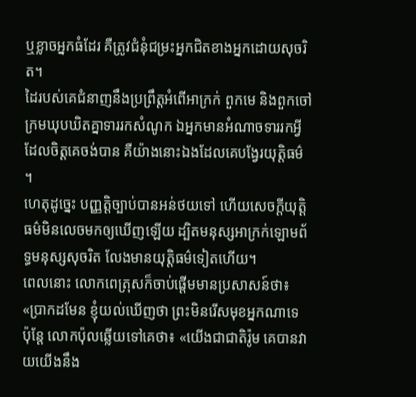ឬខ្លាចអ្នកធំដែរ គឺត្រូវជំនុំជម្រះអ្នកជិតខាងអ្នកដោយសុចរិត។
ដៃរបស់គេជំនាញនឹងប្រព្រឹត្តអំពើអាក្រក់ ពួកមេ និងពួកចៅក្រមឃុបឃិតគ្នាទាររកសំណូក ឯអ្នកមានអំណាចទាររកអ្វីដែលចិត្តគេចង់បាន គឺយ៉ាងនោះឯងដែលគេបង្វែរយុត្តិធម៌ ។
ហេតុដូច្នេះ បញ្ញត្តិច្បាប់បានអន់ថយទៅ ហើយសេចក្ដីយុត្តិធម៌មិនលេចមកឲ្យឃើញឡើយ ដ្បិតមនុស្សអាក្រក់ឡោមព័ទ្ធមនុស្សសុចរិត លែងមានយុត្តិធម៌ទៀតហើយ។
ពេលនោះ លោកពេត្រុសក៏ចាប់ផ្តើមមានប្រសាសន៍ថា៖ «ប្រាកដមែន ខ្ញុំយល់ឃើញថា ព្រះមិនរើសមុខអ្នកណាទេ
ប៉ុន្តែ លោកប៉ុលឆ្លើយទៅគេថា៖ «យើងជាជាតិរ៉ូម គេបានវាយយើងនឹង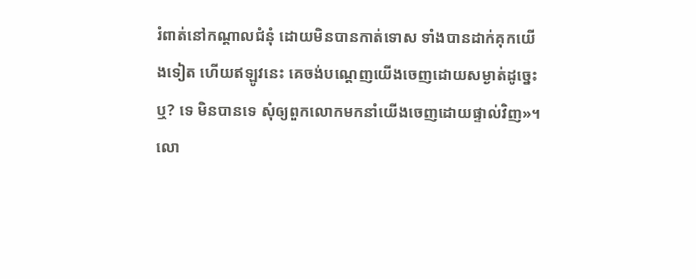រំពាត់នៅកណ្តាលជំនុំ ដោយមិនបានកាត់ទោស ទាំងបានដាក់គុកយើងទៀត ហើយឥឡូវនេះ គេចង់បណ្ដេញយើងចេញដោយសម្ងាត់ដូច្នេះឬ? ទេ មិនបានទេ សុំឲ្យពួកលោកមកនាំយើងចេញដោយផ្ទាល់វិញ»។
លោ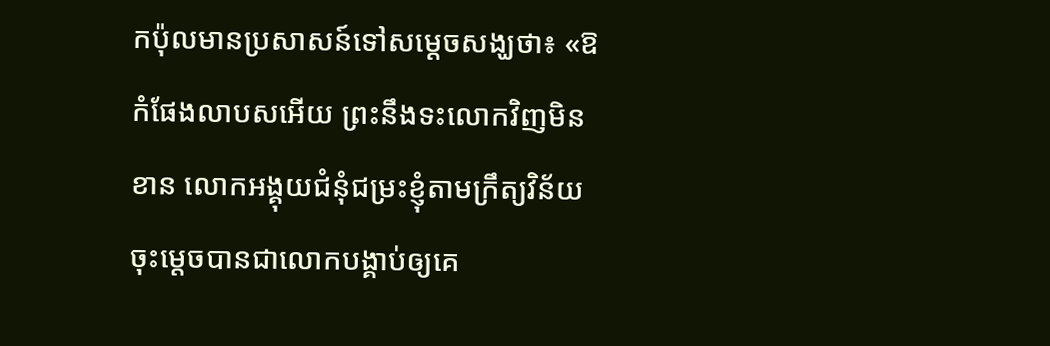កប៉ុលមានប្រសាសន៍ទៅសម្ដេចសង្ឃថា៖ «ឱកំផែងលាបសអើយ ព្រះនឹងទះលោកវិញមិនខាន លោកអង្គុយជំនុំជម្រះខ្ញុំតាមក្រឹត្យវិន័យ ចុះម្តេចបានជាលោកបង្គាប់ឲ្យគេ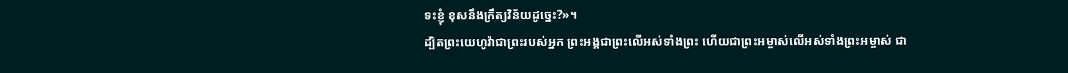ទះខ្ញុំ ខុសនឹងក្រឹត្យវិន័យដូច្នេះ?»។
ដ្បិតព្រះយេហូវ៉ាជាព្រះរបស់អ្នក ព្រះអង្គជាព្រះលើអស់ទាំងព្រះ ហើយជាព្រះអម្ចាស់លើអស់ទាំងព្រះអម្ចាស់ ជា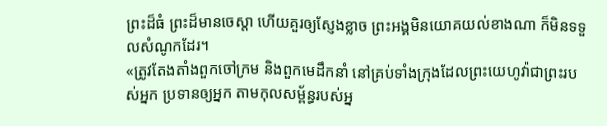ព្រះដ៏ធំ ព្រះដ៏មានចេស្តា ហើយគួរឲ្យស្ញែងខ្លាច ព្រះអង្គមិនយោគយល់ខាងណា ក៏មិនទទួលសំណូកដែរ។
«ត្រូវតែងតាំងពួកចៅក្រម និងពួកមេដឹកនាំ នៅគ្រប់ទាំងក្រុងដែលព្រះយេហូវ៉ាជាព្រះរបស់អ្នក ប្រទានឲ្យអ្នក តាមកុលសម្ព័ន្ធរបស់អ្ន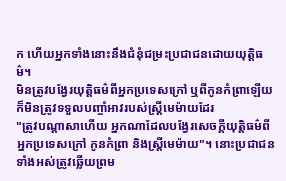ក ហើយអ្នកទាំងនោះនឹងជំនុំជម្រះប្រជាជនដោយយុត្តិធម៌។
មិនត្រូវបង្វែរយុត្តិធម៌ពីអ្នកប្រទេសក្រៅ ឬពីកូនកំព្រាឡើយ ក៏មិនត្រូវទទួលបញ្ចាំអាវរបស់ស្រ្ដីមេម៉ាយដែរ
"ត្រូវបណ្ដាសាហើយ អ្នកណាដែលបង្វែរសេចក្ដីយុត្តិធម៌ពីអ្នកប្រទេសក្រៅ កូនកំព្រា និងស្រ្ដីមេម៉ាយ"។ នោះប្រជាជនទាំងអស់ត្រូវឆ្លើយព្រម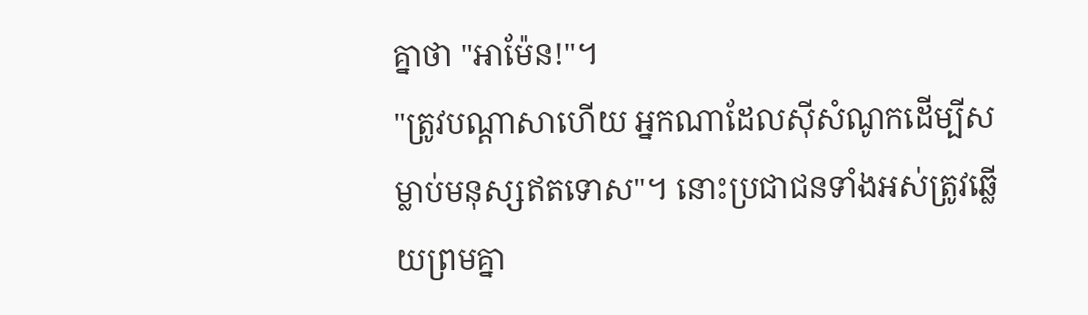គ្នាថា "អាម៉ែន!"។
"ត្រូវបណ្ដាសាហើយ អ្នកណាដែលស៊ីសំណូកដើម្បីសម្លាប់មនុស្សឥតទោស"។ នោះប្រជាជនទាំងអស់ត្រូវឆ្លើយព្រមគ្នា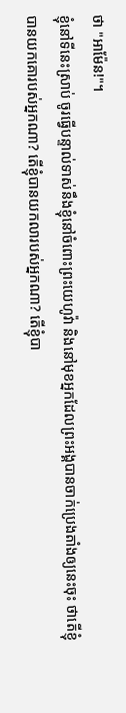ថា "អាម៉ែន!"។
ខ្ញុំនៅទីនេះស្រាប់ ចូរធ្វើបន្ទាល់ទាស់នឹងខ្ញុំនៅចំពោះព្រះយេហូវ៉ា និងនៅមុខអ្នកដែលព្រះអង្គបានចាក់ប្រេងតាំងឲ្យនេះចុះ ថាតើខ្ញុំបានយកគោរបស់អ្នកណា? តើខ្ញុំបានយកលារបស់អ្នកណា? តើខ្ញុំបា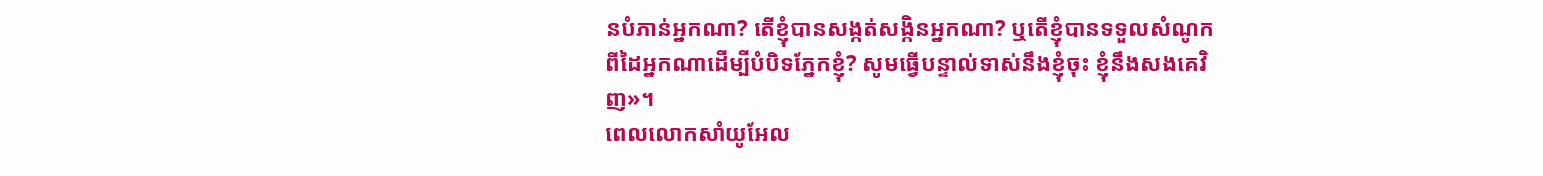នបំភាន់អ្នកណា? តើខ្ញុំបានសង្កត់សង្កិនអ្នកណា? ឬតើខ្ញុំបានទទួលសំណូកពីដៃអ្នកណាដើម្បីបំបិទភ្នែកខ្ញុំ? សូមធ្វើបន្ទាល់ទាស់នឹងខ្ញុំចុះ ខ្ញុំនឹងសងគេវិញ»។
ពេលលោកសាំយូអែល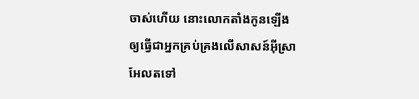ចាស់ហើយ នោះលោកតាំងកូនឡើង ឲ្យធ្វើជាអ្នកគ្រប់គ្រងលើសាសន៍អ៊ីស្រាអែលតទៅ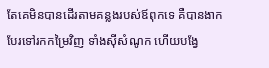តែគេមិនបានដើរតាមគន្លងរបស់ឪពុកទេ គឺបានងាកបែរទៅរកកម្រៃវិញ ទាំងស៊ីសំណូក ហើយបង្វែ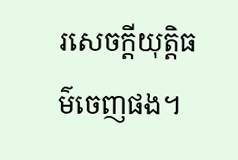រសេចក្ដីយុត្តិធម៌ចេញផង។